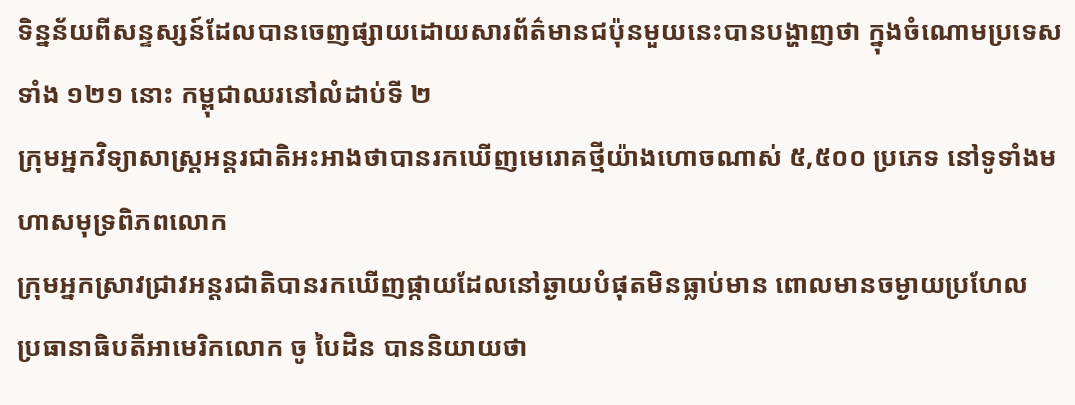ទិន្នន័យពីសន្ទស្សន៍ដែលបានចេញផ្សាយដោយសារព័ត៌មានជប៉ុនមួយនេះបានបង្ហាញថា ក្នុងចំណោមប្រទេសទាំង ១២១ នោះ កម្ពុជាឈរនៅលំដាប់ទី ២
ក្រុមអ្នកវិទ្យាសាស្ត្រអន្តរជាតិអះអាងថាបានរកឃើញមេរោគថ្មីយ៉ាងហោចណាស់ ៥,៥០០ ប្រភេទ នៅទូទាំងមហាសមុទ្រពិភពលោក
ក្រុមអ្នកស្រាវជ្រាវអន្តរជាតិបានរកឃើញផ្កាយដែលនៅឆ្ងាយបំផុតមិនធ្លាប់មាន ពោលមានចម្ងាយប្រហែល
ប្រធានាធិបតីអាមេរិកលោក ចូ បៃដិន បាននិយាយថា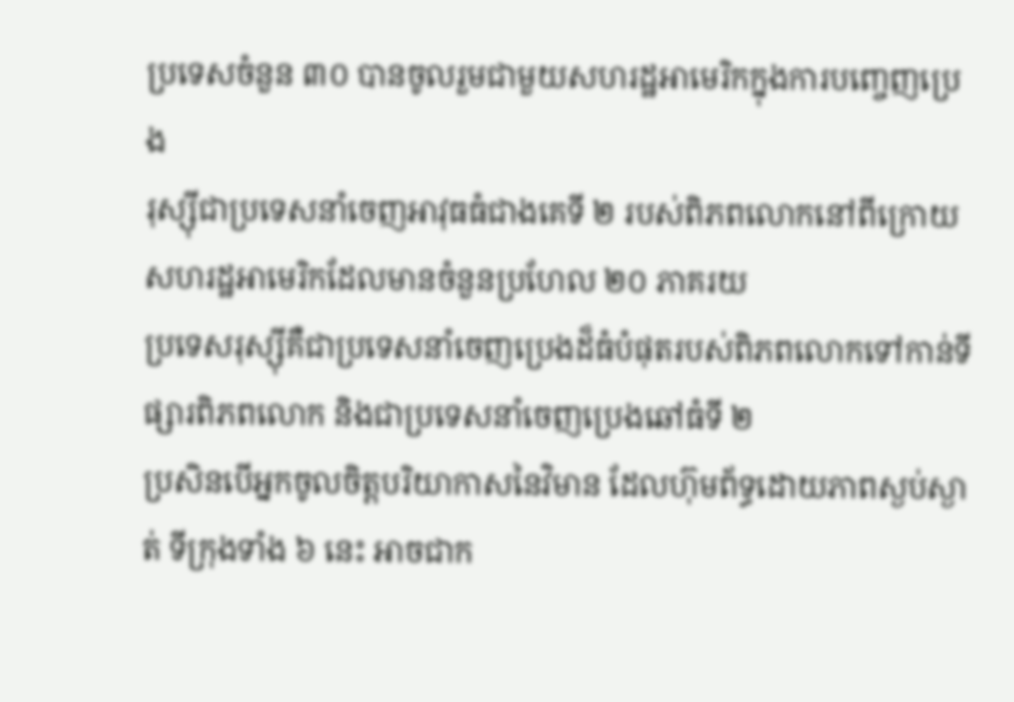ប្រទេសចំនួន ៣០ បានចូលរួមជាមួយសហរដ្ឋអាមេរិកក្នុងការបញ្ចេញប្រេង
រុស្ស៊ីជាប្រទេសនាំចេញអាវុធធំជាងគេទី ២ របស់ពិភពលោកនៅពីក្រោយ សហរដ្ឋអាមេរិកដែលមានចំនួនប្រហែល ២០ ភាគរយ
ប្រទេសរុស្ស៊ីគឺជាប្រទេសនាំចេញប្រេងដ៏ធំបំផុតរបស់ពិភពលោកទៅកាន់ទីផ្សារពិភពលោក និងជាប្រទេសនាំចេញប្រេងឆៅធំទី ២
ប្រសិនបើអ្នកចូលចិត្តបរិយាកាសនៃវិមាន ដែលហ៊ុមព័ទ្ធដោយភាពស្ងប់ស្ងាត់ ទីក្រុងទាំង ៦ នេះ អាចជាក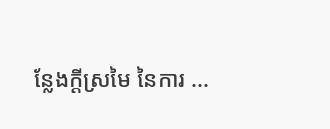ន្លែងក្ដីស្រមៃ នៃការ ...